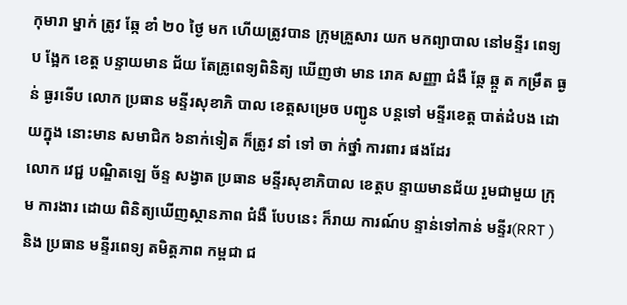កុមារា ម្នាក់ ត្រូវ ឆ្កែ ខាំ ២០ ថ្ងៃ មក ហើយត្រូវបាន ក្រុមគ្រួសារ យក មកព្យាបាល នៅមន្ទីរ ពេទ្យប ង្អែក ខេត្ត បន្ទាយមាន ជ័យ តែគ្រូពេទ្យពិនិត្យ ឃើញថា មាន រោគ សញ្ញា ជំងឺ ឆ្កែ ឆ្កួ ត កម្រឹត ធ្ង ន់ ធ្ងរទើប លោក ប្រធាន មន្ទីរសុខាភិ បាល ខេត្តសម្រេច បញ្ជូន បន្តទៅ មន្ទីរខេត្ត បាត់ដំបង ដោយក្នុង នោះមាន សមាជិក ៦នាក់ទៀត ក៏ត្រូវ នាំ ទៅ ចា ក់ថ្នាំ ការពារ ផងដែរ
លោក វេជ្ជ បណ្ឌិតឡេ ច័ន្ទ សង្វាត ប្រធាន មន្ទីរសុខាភិបាល ខេត្តប ន្ទាយមានជ័យ រួមជាមួយ ក្រុម ការងារ ដោយ ពិនិត្យឃើញស្ថានភាព ជំងឺ បែបនេះ ក៏រាយ ការណ៍ប ន្ទាន់ទៅកាន់ មន្ទីរ(RRT )និង ប្រធាន មន្ទីរពេទ្យ តមិត្តភាព កម្ពជា ជ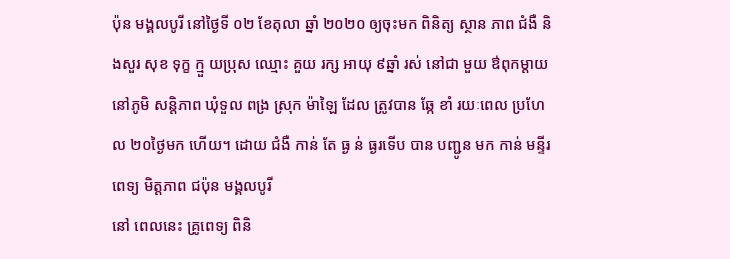ប៉ុន មង្គលបូរី នៅថ្ងៃទី ០២ ខែតុលា ឆ្នាំ ២០២០ ឲ្យចុះមក ពិនិត្យ ស្ថាន ភាព ជំងឺ និងសួរ សុខ ទុក្ខ ក្មួ យប្រុស ឈ្មោះ គួយ រក្ស អាយុ ៩ឆ្នាំ រស់ នៅជា មួយ ឳពុកម្តាយ នៅភូមិ សន្តិភាព ឃុំទួល ពង្រ ស្រុក ម៉ាឡៃ ដែល ត្រូវបាន ឆ្កែ ខាំ រយៈពេល ប្រហែល ២០ថ្ងៃមក ហើយ។ ដោយ ជំងឺ កាន់ តែ ធ្ង ន់ ធ្ងរទើប បាន បញ្ជូន មក កាន់ មន្ទីរ ពេទ្យ មិត្តភាព ជប៉ុន មង្គលបូរី
នៅ ពេលនេះ គ្រូពេទ្យ ពិនិ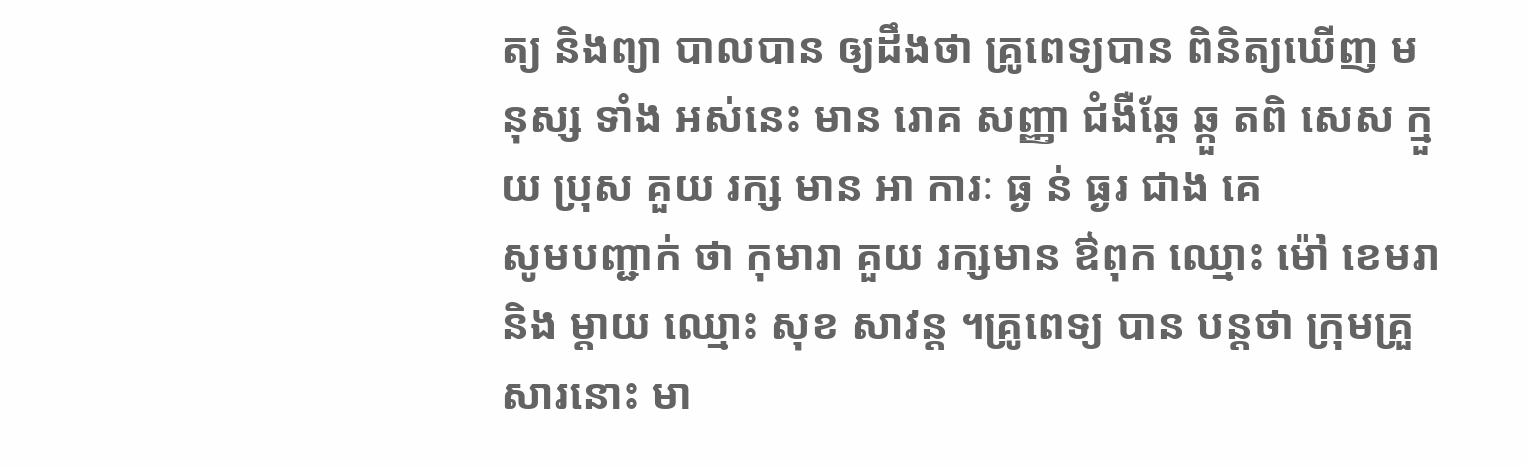ត្យ និងព្យា បាលបាន ឲ្យដឹងថា គ្រូពេទ្យបាន ពិនិត្យឃើញ មនុស្ស ទាំង អស់នេះ មាន រោគ សញ្ញា ជំងឺឆ្កែ ឆ្កួ តពិ សេស ក្មួយ ប្រុស គួយ រក្ស មាន អា ការៈ ធ្ង ន់ ធ្ងរ ជាង គេ
សូមបញ្ជាក់ ថា កុមារា គួយ រក្សមាន ឳពុក ឈ្មោះ ម៉ៅ ខេមរា និង ម្តាយ ឈ្មោះ សុខ សាវន្ត ។គ្រូពេទ្យ បាន បន្តថា ក្រុមគ្រួសារនោះ មា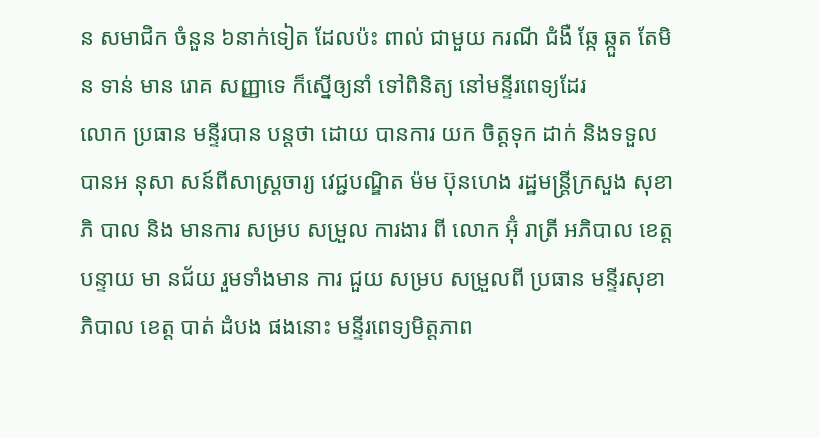ន សមាជិក ចំនួន ៦នាក់ទៀត ដែលប៉ះ ពាល់ ជាមួយ ករណី ជំងឺ ឆ្កែ ឆ្កួត តែមិន ទាន់ មាន រោគ សញ្ញាទេ ក៏ស្នើឲ្យនាំ ទៅពិនិត្យ នៅមន្ទីរពេទ្យដែរ
លោក ប្រធាន មន្ទីរបាន បន្តថា ដោយ បានការ យក ចិត្តទុក ដាក់ និងទទួល បានអ នុសា សន៍ពីសាស្រ្តចារ្យ វេជ្ជបណ្ឌិត ម៉ម ប៊ុនហេង រដ្ឋមន្រ្តីក្រសួង សុខាភិ បាល និង មានការ សម្រប សម្រួល ការងារ ពី លោក អ៊ុំ រាត្រី អភិបាល ខេត្តបន្ទាយ មា នជ័យ រួមទាំងមាន ការ ជួយ សម្រប សម្រួលពី ប្រធាន មន្ទីរសុខា ភិបាល ខេត្ត បាត់ ដំបង ផងនោះ មន្ទីរពេទ្យមិត្តភាព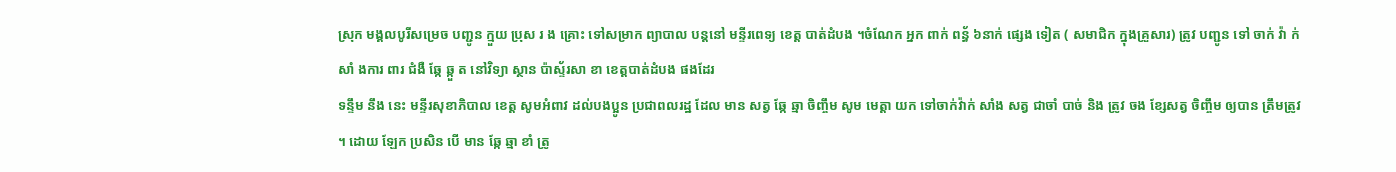ស្រុក មង្គលបូរីសម្រេច បញ្ជូន ក្មួយ ប្រុស រ ង គ្រោះ ទៅសម្រាក ព្យាបាល បន្តនៅ មន្ទីរពេទ្យ ខេត្ត បាត់ដំបង ។ចំណែក អ្នក ពាក់ ពន្ធ័ ៦នាក់ ផ្សេង ទៀត ( សមាជិក ក្នុងគ្រួសារ) ត្រូវ បញ្ជូន ទៅ ចាក់ វ៉ា ក់ សាំ ងការ ពារ ជំងឺ ឆ្កែ ឆ្កួ ត នៅវិទ្យា ស្ថាន ប៉ាស្ទ័រសា ខា ខេត្តបាត់ដំបង ផងដែរ
ទន្ទឹម នឹង នេះ មន្ទីរសុខាភិបាល ខេត្ត សូមអំពាវ ដល់បងប្អូន ប្រជាពលរដ្ឋ ដែល មាន សត្វ ឆ្កែ ឆ្មា ចិញ្ចឹម សូម មេត្តា យក ទៅចាក់វ៉ាក់ សាំង សត្វ ជាចាំ បាច់ និង ត្រូវ ចង ខ្សែសត្វ ចិញ្ចឹម ឲ្យបាន ត្រឹមត្រូវ ។ ដោយ ឡែក ប្រសិន បើ មាន ឆ្កែ ឆ្មា ខាំ ត្រូ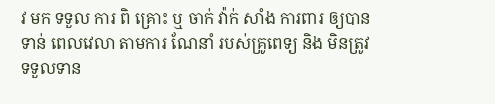វ មក ទទួល ការ ពិ គ្រោះ ឬ ចាក់ វ៉ាក់ សាំង ការពារ ឲ្យបាន ទាន់ ពេលវេលា តាមការ ណែនាំ របស់គ្រូពេទ្យ និង មិនត្រូវ ទទួលទាន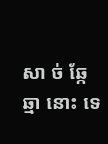សា ច់ ឆ្កែ ឆ្មា នោះ ទេ